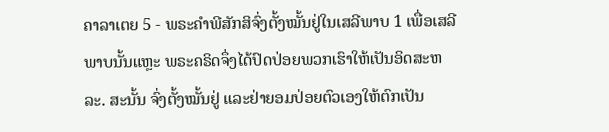ຄາລາເຕຍ 5 - ພຣະຄຳພີສັກສິຈົ່ງຕັ້ງໝັ້ນຢູ່ໃນເສລີພາບ 1 ເພື່ອເສລີພາບນັ້ນແຫຼະ ພຣະຄຣິດຈຶ່ງໄດ້ປົດປ່ອຍພວກເຮົາໃຫ້ເປັນອິດສະຫລະ. ສະນັ້ນ ຈົ່ງຕັ້ງໝັ້ນຢູ່ ແລະຢ່າຍອມປ່ອຍຕົວເອງໃຫ້ຕົກເປັນ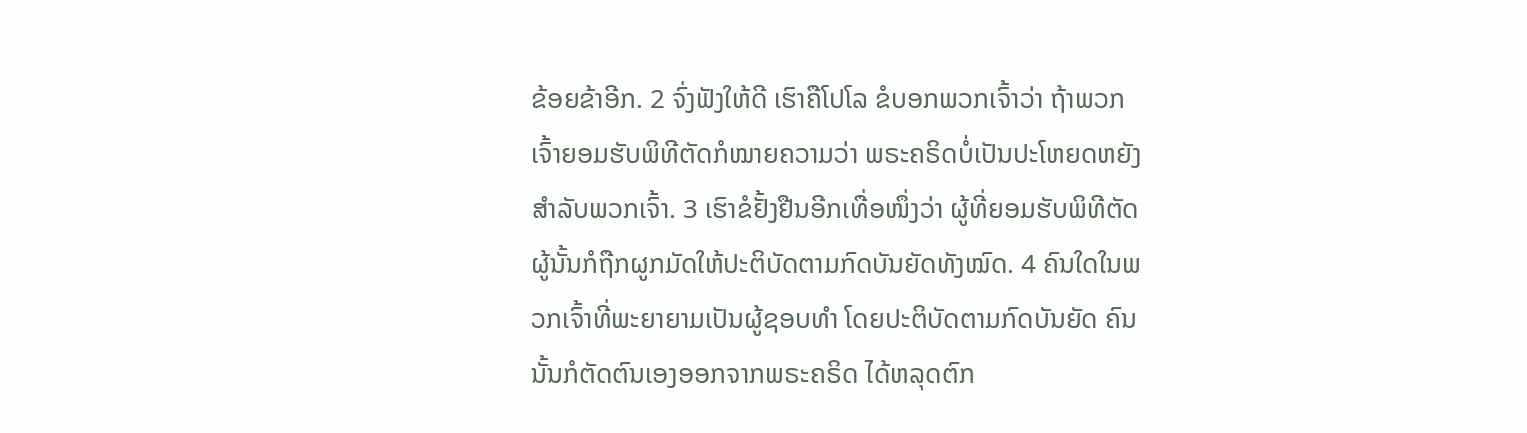ຂ້ອຍຂ້າອີກ. 2 ຈົ່ງຟັງໃຫ້ດີ ເຮົາຄືໂປໂລ ຂໍບອກພວກເຈົ້າວ່າ ຖ້າພວກເຈົ້າຍອມຮັບພິທີຕັດກໍໝາຍຄວາມວ່າ ພຣະຄຣິດບໍ່ເປັນປະໂຫຍດຫຍັງສຳລັບພວກເຈົ້າ. 3 ເຮົາຂໍຢັ້ງຢືນອີກເທື່ອໜຶ່ງວ່າ ຜູ້ທີ່ຍອມຮັບພິທີຕັດ ຜູ້ນັ້ນກໍຖືກຜູກມັດໃຫ້ປະຕິບັດຕາມກົດບັນຍັດທັງໝົດ. 4 ຄົນໃດໃນພວກເຈົ້າທີ່ພະຍາຍາມເປັນຜູ້ຊອບທຳ ໂດຍປະຕິບັດຕາມກົດບັນຍັດ ຄົນນັ້ນກໍຕັດຕົນເອງອອກຈາກພຣະຄຣິດ ໄດ້ຫລຸດຕົກ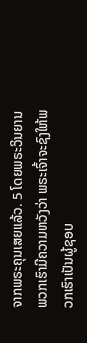ຈາກພຣະຄຸນເສຍແລ້ວ. 5 ໂດຍພຣະວິນຍານ ພວກເຮົາມີຄວາມຫວັງວ່າ ພຣະເຈົ້າຈະຊົງໃຫ້ພວກເຮົາເປັນຜູ້ຊອບ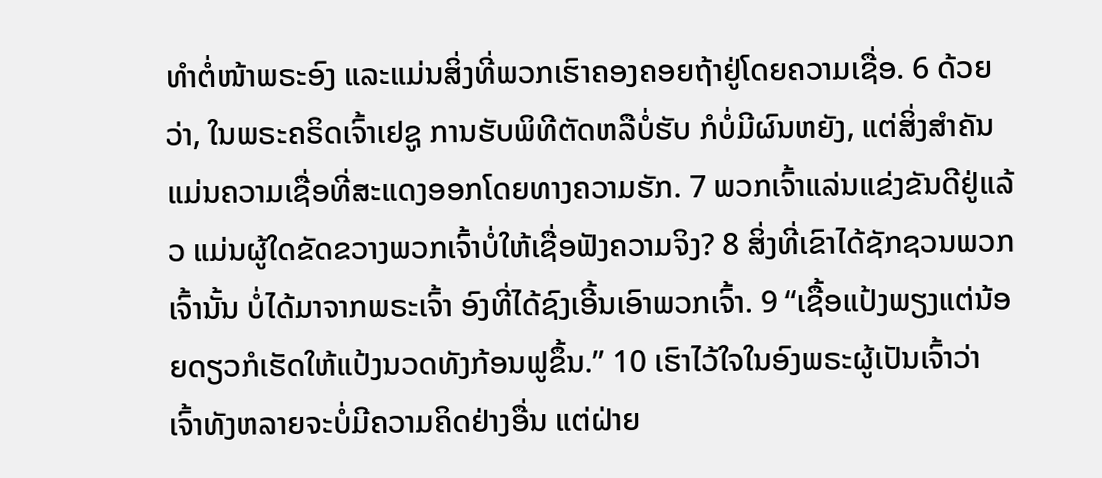ທຳຕໍ່ໜ້າພຣະອົງ ແລະແມ່ນສິ່ງທີ່ພວກເຮົາຄອງຄອຍຖ້າຢູ່ໂດຍຄວາມເຊື່ອ. 6 ດ້ວຍວ່າ, ໃນພຣະຄຣິດເຈົ້າເຢຊູ ການຮັບພິທີຕັດຫລືບໍ່ຮັບ ກໍບໍ່ມີຜົນຫຍັງ, ແຕ່ສິ່ງສຳຄັນແມ່ນຄວາມເຊື່ອທີ່ສະແດງອອກໂດຍທາງຄວາມຮັກ. 7 ພວກເຈົ້າແລ່ນແຂ່ງຂັນດີຢູ່ແລ້ວ ແມ່ນຜູ້ໃດຂັດຂວາງພວກເຈົ້າບໍ່ໃຫ້ເຊື່ອຟັງຄວາມຈິງ? 8 ສິ່ງທີ່ເຂົາໄດ້ຊັກຊວນພວກເຈົ້ານັ້ນ ບໍ່ໄດ້ມາຈາກພຣະເຈົ້າ ອົງທີ່ໄດ້ຊົງເອີ້ນເອົາພວກເຈົ້າ. 9 “ເຊື້ອແປ້ງພຽງແຕ່ນ້ອຍດຽວກໍເຮັດໃຫ້ແປ້ງນວດທັງກ້ອນຟູຂຶ້ນ.” 10 ເຮົາໄວ້ໃຈໃນອົງພຣະຜູ້ເປັນເຈົ້າວ່າ ເຈົ້າທັງຫລາຍຈະບໍ່ມີຄວາມຄິດຢ່າງອື່ນ ແຕ່ຝ່າຍ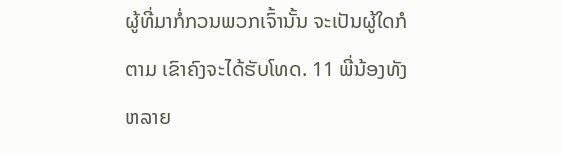ຜູ້ທີ່ມາກໍ່ກວນພວກເຈົ້ານັ້ນ ຈະເປັນຜູ້ໃດກໍຕາມ ເຂົາຄົງຈະໄດ້ຮັບໂທດ. 11 ພີ່ນ້ອງທັງຫລາຍ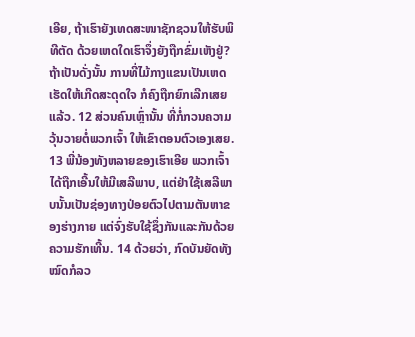ເອີຍ, ຖ້າເຮົາຍັງເທດສະໜາຊັກຊວນໃຫ້ຮັບພິທີຕັດ ດ້ວຍເຫດໃດເຮົາຈຶ່ງຍັງຖືກຂົ່ມເຫັງຢູ່? ຖ້າເປັນດັ່ງນັ້ນ ການທີ່ໄມ້ກາງແຂນເປັນເຫດເຮັດໃຫ້ເກີດສະດຸດໃຈ ກໍຄົງຖືກຍົກເລີກເສຍແລ້ວ. 12 ສ່ວນຄົນເຫຼົ່ານັ້ນ ທີ່ກໍ່ກວນຄວາມວຸ້ນວາຍຕໍ່ພວກເຈົ້າ ໃຫ້ເຂົາຕອນຕົວເອງເສຍ. 13 ພີ່ນ້ອງທັງຫລາຍຂອງເຮົາເອີຍ ພວກເຈົ້າໄດ້ຖືກເອີ້ນໃຫ້ມີເສລີພາບ, ແຕ່ຢ່າໃຊ້ເສລີພາບນັ້ນເປັນຊ່ອງທາງປ່ອຍຕົວໄປຕາມຕັນຫາຂອງຮ່າງກາຍ ແຕ່ຈົ່ງຮັບໃຊ້ຊຶ່ງກັນແລະກັນດ້ວຍຄວາມຮັກເທີ້ນ. 14 ດ້ວຍວ່າ, ກົດບັນຍັດທັງໝົດກໍລວ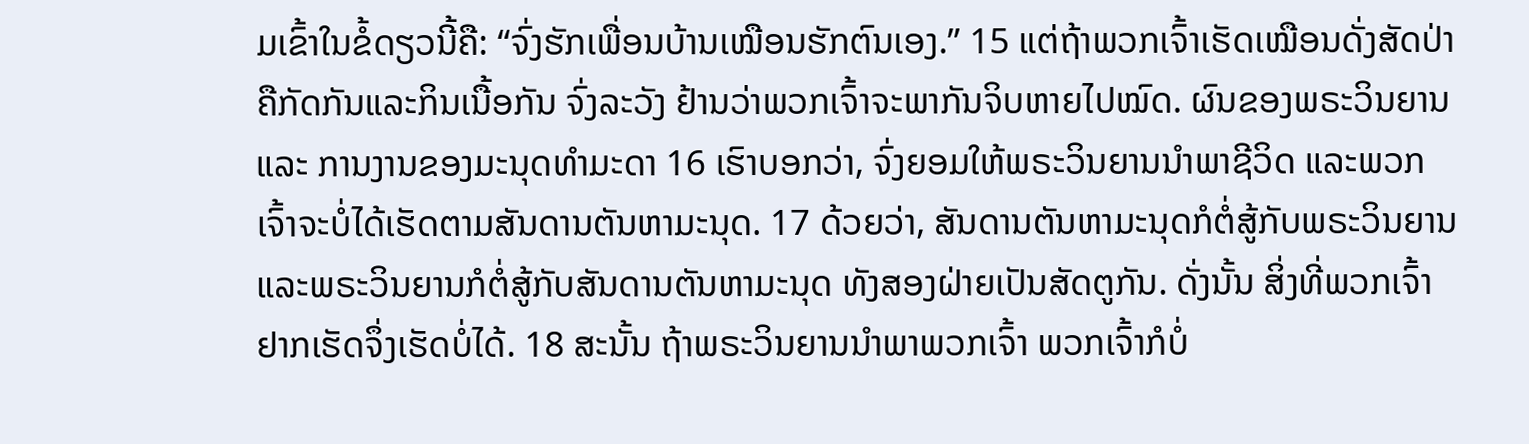ມເຂົ້າໃນຂໍ້ດຽວນີ້ຄື: “ຈົ່ງຮັກເພື່ອນບ້ານເໝືອນຮັກຕົນເອງ.” 15 ແຕ່ຖ້າພວກເຈົ້າເຮັດເໝືອນດັ່ງສັດປ່າ ຄືກັດກັນແລະກິນເນື້ອກັນ ຈົ່ງລະວັງ ຢ້ານວ່າພວກເຈົ້າຈະພາກັນຈິບຫາຍໄປໝົດ. ຜົນຂອງພຣະວິນຍານ ແລະ ການງານຂອງມະນຸດທຳມະດາ 16 ເຮົາບອກວ່າ, ຈົ່ງຍອມໃຫ້ພຣະວິນຍານນຳພາຊີວິດ ແລະພວກເຈົ້າຈະບໍ່ໄດ້ເຮັດຕາມສັນດານຕັນຫາມະນຸດ. 17 ດ້ວຍວ່າ, ສັນດານຕັນຫາມະນຸດກໍຕໍ່ສູ້ກັບພຣະວິນຍານ ແລະພຣະວິນຍານກໍຕໍ່ສູ້ກັບສັນດານຕັນຫາມະນຸດ ທັງສອງຝ່າຍເປັນສັດຕູກັນ. ດັ່ງນັ້ນ ສິ່ງທີ່ພວກເຈົ້າຢາກເຮັດຈຶ່ງເຮັດບໍ່ໄດ້. 18 ສະນັ້ນ ຖ້າພຣະວິນຍານນຳພາພວກເຈົ້າ ພວກເຈົ້າກໍບໍ່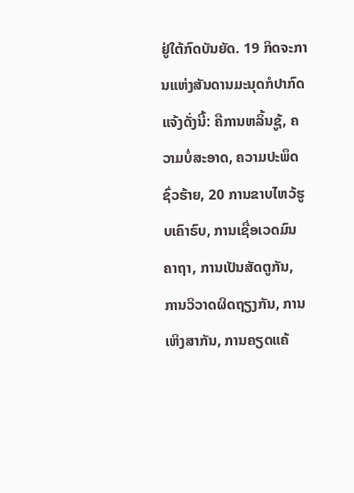ຢູ່ໃຕ້ກົດບັນຍັດ. 19 ກິດຈະການແຫ່ງສັນດານມະນຸດກໍປາກົດແຈ້ງດັ່ງນີ້: ຄືການຫລິ້ນຊູ້, ຄວາມບໍ່ສະອາດ, ຄວາມປະພຶດຊົ່ວຮ້າຍ, 20 ການຂາບໄຫວ້ຮູບເຄົາຣົບ, ການເຊື່ອເວດມົນຄາຖາ, ການເປັນສັດຕູກັນ, ການວິວາດຜິດຖຽງກັນ, ການເຫິງສາກັນ, ການຄຽດແຄ້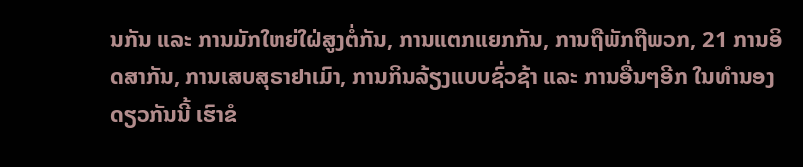ນກັນ ແລະ ການມັກໃຫຍ່ໃຝ່ສູງຕໍ່ກັນ, ການແຕກແຍກກັນ, ການຖືພັກຖືພວກ, 21 ການອິດສາກັນ, ການເສບສຸຣາຢາເມົາ, ການກິນລ້ຽງແບບຊົ່ວຊ້າ ແລະ ການອື່ນໆອີກ ໃນທຳນອງດຽວກັນນີ້ ເຮົາຂໍ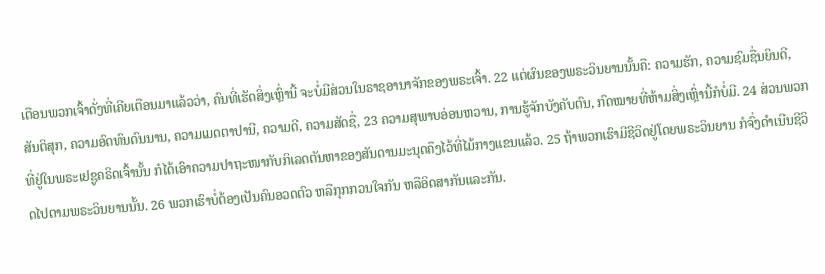ເຕືອນພວກເຈົ້າດັ່ງທີ່ເຄີຍເຕືອນມາແລ້ວວ່າ, ຄົນທີ່ເຮັດສິ່ງເຫຼົ່ານີ້ ຈະບໍ່ມີສ່ວນໃນຣາຊອານາຈັກຂອງພຣະເຈົ້າ. 22 ແຕ່ຜົນຂອງພຣະວິນຍານນັ້ນຄື: ຄວາມຮັກ, ຄວາມຊົມຊື່ນຍິນດີ, ສັນຕິສຸກ, ຄວາມອົດທົນດົນນານ, ຄວາມເມດຕາປານີ, ຄວາມດີ, ຄວາມສັດຊື່, 23 ຄວາມສຸພາບອ່ອນຫວານ, ການຮູ້ຈັກບັງຄັບຕົນ, ກົດໝາຍທີ່ຫ້າມສິ່ງເຫຼົ່ານີ້ກໍບໍ່ມີ. 24 ສ່ວນພວກທີ່ຢູ່ໃນພຣະເຢຊູຄຣິດເຈົ້ານັ້ນ ກໍໄດ້ເອົາຄວາມປາຖະໜາກັບກິເລດຕັນຫາຂອງສັນດານມະນຸດຄຶງໄວ້ທີ່ໄມ້ກາງແຂນແລ້ວ. 25 ຖ້າພວກເຮົາມີຊີວິດຢູ່ໂດຍພຣະວິນຍານ ກໍຈົ່ງດຳເນີນຊີວິດໄປຕາມພຣະວິນຍານນັ້ນ. 26 ພວກເຮົາບໍ່ຕ້ອງເປັນຄົນອວດຕົວ ຫລືກຸກກວນໃຈກັນ ຫລືອິດສາກັນແລະກັນ.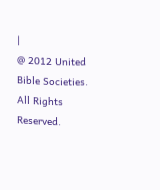|
@ 2012 United Bible Societies. All Rights Reserved.